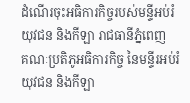ដំណើរចុះអធិការកិច្ចរបស់មន្ទីអប់រំ យុវជន និងកីឡា រាជធានីភ្នំពេញ
គណៈប្រតិភូអធិការកិច្ច នៃមន្ទីរអប់រំ យុវជន និងកីឡា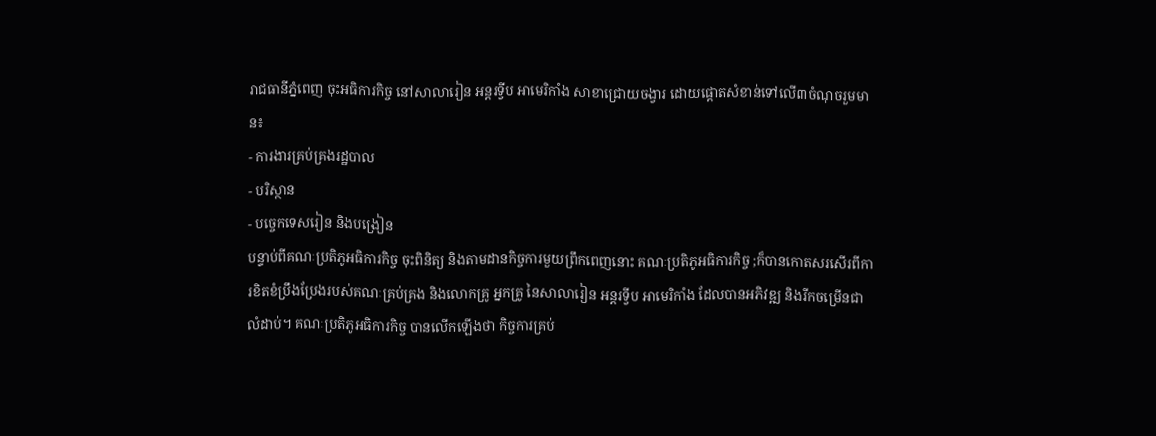រាជធានីភ្នំពេញ ចុះអធិការកិច្ច នៅសាលារៀន អន្តរទ្វីប អាមេរិកាំង សាខាជ្រោយចង្វារ ដោយផ្ដោតសំខាន់ទៅលើ៣ចំណុចរួមមាន៖
- ការងារគ្រប់គ្រងរដ្ឋបាល
- បរិស្ថាន
- បច្ចេកទេសរៀន និងបង្រៀន
បន្ទាប់ពីគណៈប្រតិភូអធិការកិច្ច ចុះពិនិត្យ និងតាមដានកិច្ចការមួយព្រឹកពេញនោះ គណៈប្រតិភូអធិការកិច្ច ;ក៏បានកោតសរសើរពីការខិតខំប្រឹងប្រែងរបស់គណៈគ្រប់គ្រង និងលោកគ្រូ អ្នកគ្រូ នៃសាលារៀន អន្តរទ្វីប អាមេរិកាំង ដែលបានអភិវឌ្ឍ និងរីកចម្រើនជាលំដាប់។ គណៈប្រតិភូអធិការកិច្ច បានលើកឡើងថា កិច្ចការគ្រប់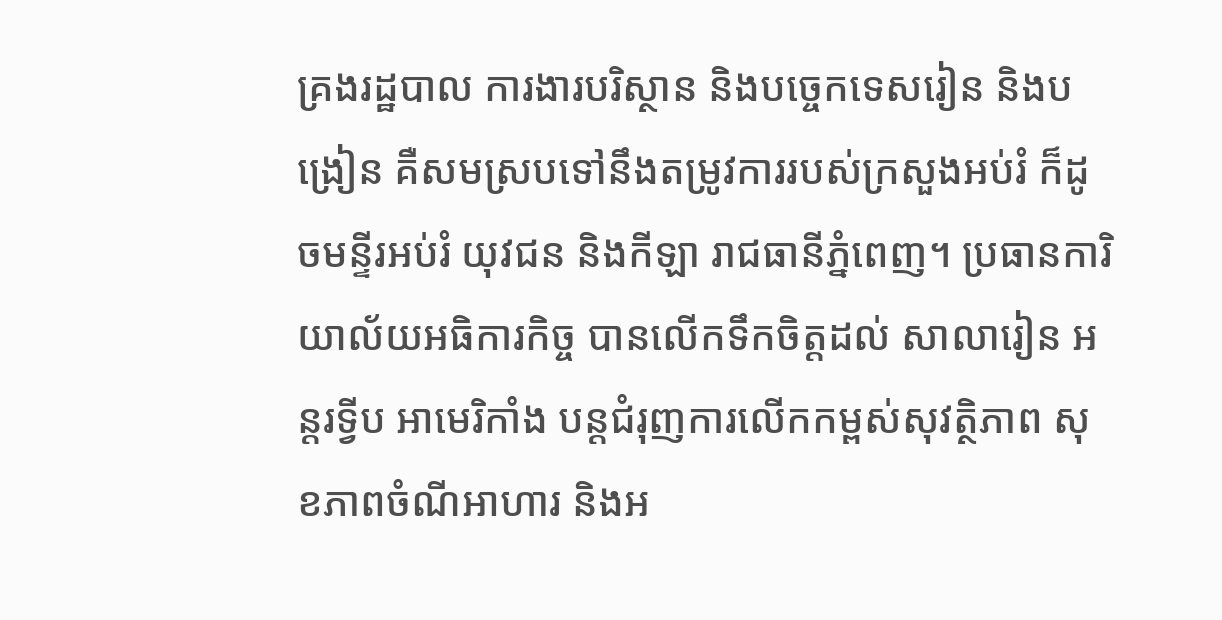គ្រងរដ្ឋបាល ការងារបរិស្ថាន និងបច្ចេកទេសរៀន និងបង្រៀន គឺសមស្របទៅនឹងតម្រូវការរបស់ក្រសួងអប់រំ ក៏ដូចមន្ទីរអប់រំ យុវជន និងកីឡា រាជធានីភ្នំពេញ។ ប្រធានការិយាល័យអធិការកិច្ច បានលើកទឹកចិត្តដល់ សាលារៀន អន្តរទ្វីប អាមេរិកាំង បន្ដជំរុញការលើកកម្ពស់សុវត្ថិភាព សុខភាពចំណីអាហារ និងអ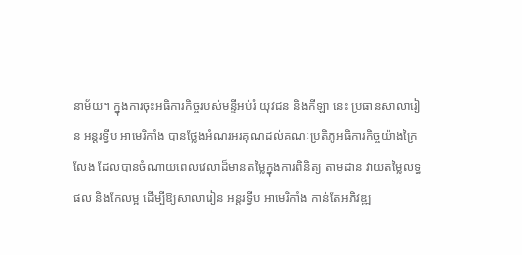នាម័យ។ ក្នុងការចុះអធិការកិច្ចរបស់មន្ទីអប់រំ យុវជន និងកីឡា នេះ ប្រធានសាលារៀន អន្តរទ្វីប អាមេរិកាំង បានថ្លែងអំណរអរគុណដល់គណៈប្រតិភូអធិការកិច្ចយ៉ាងក្រៃលែង ដែលបានចំណាយពេលវេលាដ៏មានតម្លៃក្នុងការពិនិត្យ តាមដាន វាយតម្លៃលទ្ធផល និងកែលម្អ ដើម្បីឱ្យសាលារៀន អន្តរទ្វីប អាមេរិកាំង កាន់តែអភិវឌ្ឍ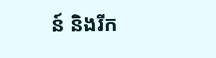ន៍ និងរីក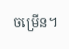ចម្រើន។